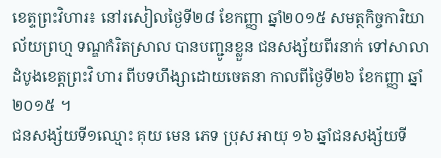ខេត្ទព្រះវិហារ៖ នៅរសៀលថ្ងៃទី២៨ ខែកញ្ញា ឆ្នាំ២០១៥ សមត្ថកិច្ចការិយាល័យព្រហ្ម ទណ្ឌកំរិតស្រាល បានបញ្ជូនខ្លួន ជនសង្ស័យពីរនាក់ ទៅសាលាដំបូងខេត្តព្រះវិ ហារ ពីបទហឹង្សាដោយចេតនា កាលពីថ្ងៃទី២៦ ខែកញ្ញា ឆ្នាំ២០១៥ ។
ជនសង្ស័យទី១ឈ្មោះ គុយ មេន ភេទ ប្រុស អាយុ ១៦ ឆ្នាំជនសង្ស័យទី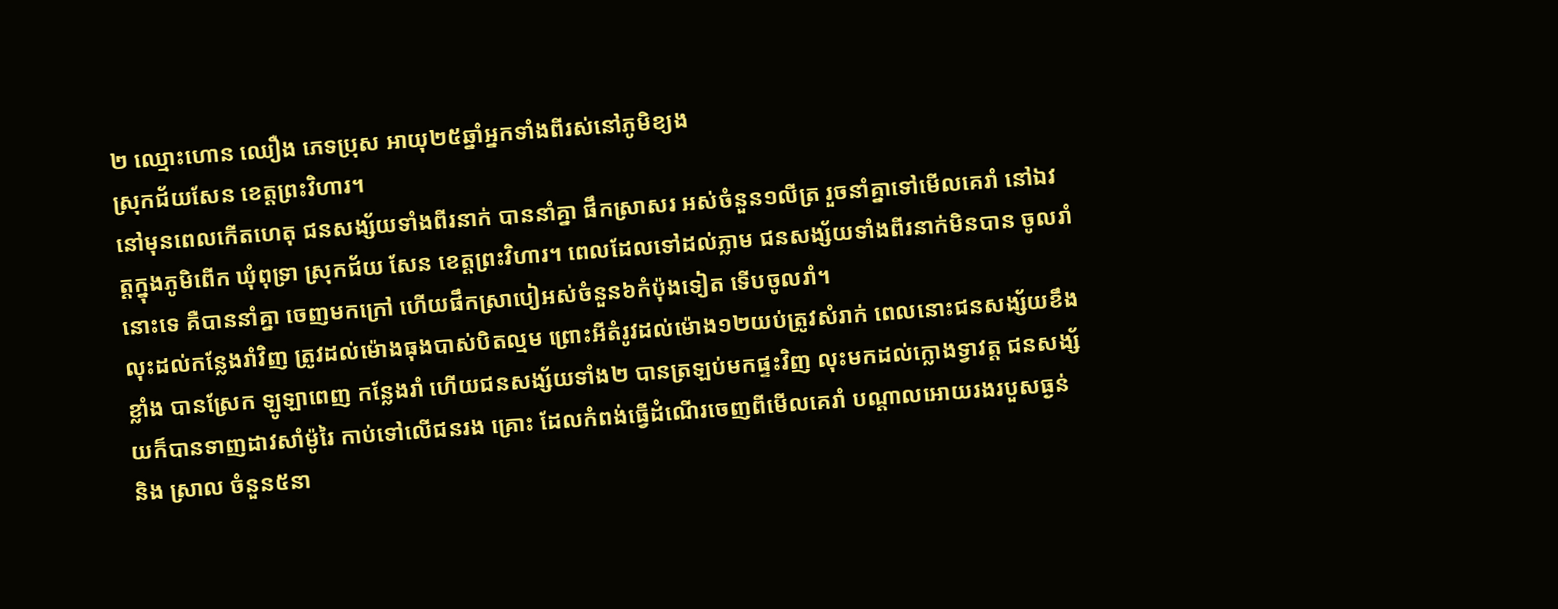២ ឈ្មោះហោន ឈឿង ភេទប្រុស អាយុ២៥ឆ្នាំអ្នកទាំងពីរស់នៅភូមិខ្យង
ស្រុកជ័យសែន ខេត្តព្រះវិហារ។
នៅមុនពេលកើតហេតុ ជនសង្ស័យទាំងពីរនាក់ បាននាំគ្នា ផឹកស្រាសរ អស់ចំនួន១លីត្រ រួចនាំគ្នាទៅមើលគេរាំ នៅឯវត្តក្នុងភូមិពើក ឃុំពុទ្រា ស្រុកជ័យ សែន ខេត្តព្រះវិហារ។ ពេលដែលទៅដល់ភ្លាម ជនសង្ស័យទាំងពីរនាក់មិនបាន ចូលរាំនោះទេ គឺបាននាំគ្នា ចេញមកក្រៅ ហើយផឹកស្រាបៀអស់ចំនួន៦កំប៉ុងទៀត ទើបចូលរាំ។
លុះដល់កន្លែងរាំវិញ ត្រូវដល់ម៉ោងធុងបាស់បិតល្មម ព្រោះអីតំរូវដល់ម៉ោង១២យប់ត្រូវសំរាក់ ពេលនោះជនសង្ស័យខឹងខ្លាំង បានស្រែក ឡូឡាពេញ កន្លែងរាំ ហើយជនសង្ស័យទាំង២ បានត្រឡប់មកផ្ទះវិញ លុះមកដល់ក្លោងទ្វាវត្ត ជនសង្ស័យក៏បានទាញដាវសាំម៉ូរៃ កាប់ទៅលើជនរង គ្រោះ ដែលកំពង់ធ្វើដំណើរចេញពីមើលគេរាំ បណ្តាលអោយរងរបួសធ្ងន់ និង ស្រាល ចំនួន៥នា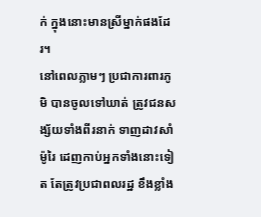ក់ ក្នុងនោះមានស្រីម្នាក់ផងដែរ។
នៅពេលភ្លាមៗ ប្រជាការពារភូមិ បានចូលទៅឃាត់ ត្រូវជនសង្ស័យទាំងពីរនាក់ ទាញដាវសាំម៉ូរៃ ដេញកាប់អ្នកទាំងនោះទៀត តែត្រូវប្រជាពលរដ្ឋ ខឹងខ្លាំង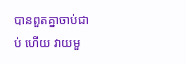បានពួតគ្នាចាប់ជាប់ ហើយ វាយមួ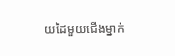យដៃមួយជើងម្នាក់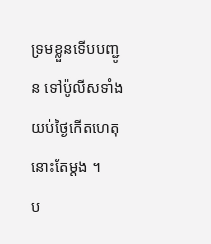ទ្រមខ្លួនទើបបញ្ជូន ទៅប៉ូលីសទាំងយប់ថ្ងៃកើតហេតុនោះតែម្ដង ។
ប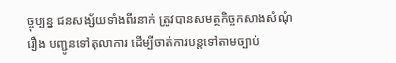ច្ចុប្បន្ន ជនសង្ស័យទាំងពីរនាក់ ត្រូវបានសមត្ថកិច្ចកសាងសំណុំរឿង បញ្ជូនទៅតុលាការ ដើម្បីចាត់ការបន្ដទៅតាមច្បាប់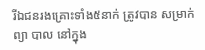រីឯជនរងគ្រោះទាំង៥នាក់ ត្រូវបាន សម្រាក់ព្យា បាល នៅក្នុង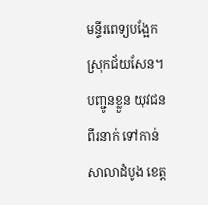មន្ទីរពេទ្យបង្អែក ស្រុកជ័យសែន។
បញ្ជូនខ្លួន យុវជនពីរនាក់ ទៅកាន់សាលាដំបូង ខេត្ត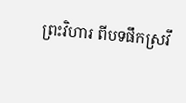ព្រះវិហារ ពីបទផឹកស្រវឹ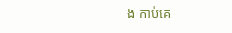ង កាប់គេ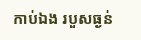កាប់ឯង របួសធ្ងន់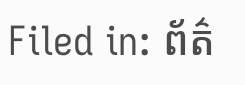Filed in: ព័ត៌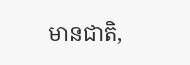មានជាតិ,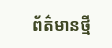ព័ត៌មានថ្មី